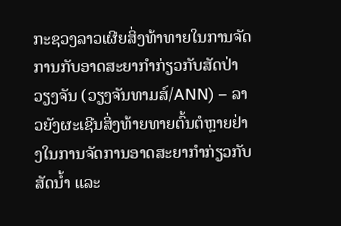ກະຊວງລາວເຜີຍສິ່ງທ້າທາຍໃນການຈັດການກັບອາດສະຍາກຳກ່ຽວກັບສັດປ່າ
ວຽງຈັນ (ວຽງຈັນທາມສ໌/ANN) – ລາວຍັງຜະເຊີນສິ່ງທ້າຍທາຍຕົ້ນຕໍຫຼາຍຢ່າງໃນການຈັດການອາດສະຍາກຳກ່ຽວກັບສັດນ້ຳ ແລະ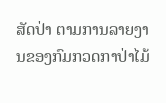ສັດປ່າ ຕາມການລາຍງານຂອງກົມກວດກາປ່າໄມ້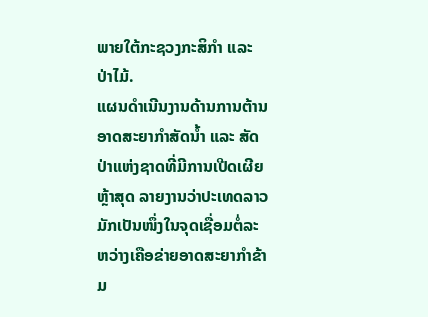ພາຍໃຕ້ກະຊວງກະສິກຳ ແລະ ປ່າໄມ້.
ແຜນດຳເນີນງານດ້ານການຕ້ານອາດສະຍາກຳສັດນ້ຳ ແລະ ສັດປ່າແຫ່ງຊາດທີ່ມີການເປີດເຜີຍຫຼ້າສຸດ ລາຍງານວ່າປະເທດລາວມັກເປັນໜຶ່ງໃນຈຸດເຊື່ອມຕໍ່ລະຫວ່າງເຄືອຂ່າຍອາດສະຍາກຳຂ້າມ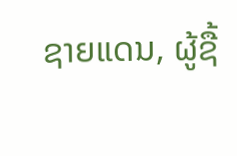ຊາຍແດນ, ຜູ້ຊື້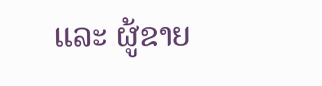ແລະ ຜູ້ຂາຍ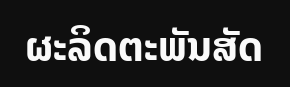ຜະລິດຕະພັນສັດ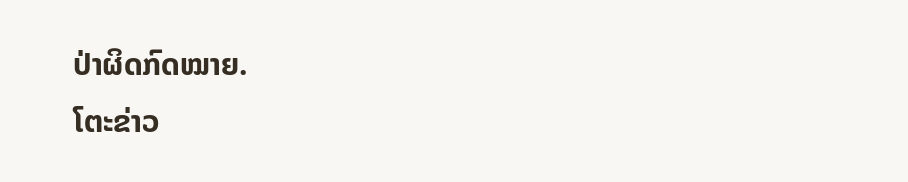ປ່າຜິດກົດໝາຍ.
ໂຕະຂ່າວ